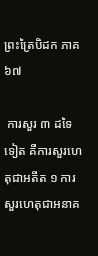ព្រះត្រៃបិដក ភាគ ៦៧

 ការសួរ ៣ ដទៃទៀត គឺការសួរហេតុជាអតីត ១ ការសួរហេតុជាអនាគ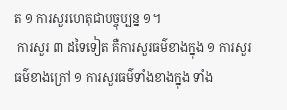ត ១ ការសួរហេតុជាបច្ចុប្បន្ន ១។
 ការសួរ ៣ ដទៃទៀត គឺការសួរធម៌ខាងក្នុង ១ ការសួរធម៌ខាងក្រៅ ១ ការសួរធម៌ទាំងខាងក្នុង ទាំង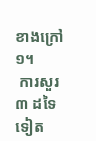ខាងក្រៅ ១។
 ការសួរ ៣ ដទៃទៀត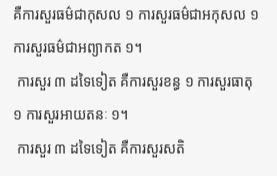គឺការសួរធម៌ជាកុសល ១ ការសួរធម៌ជាអកុសល ១ ការសួរធម៌ជាអព្យាកត ១។
 ការសួរ ៣ ដទៃទៀត គឺការសួរខន្ធ ១ ការសួរធាតុ ១ ការសួរអាយតនៈ ១។
 ការសួរ ៣ ដទៃទៀត គឺការសួរសតិ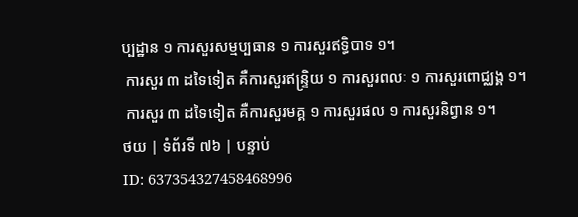ប្បដ្ឋាន ១ ការសួរសម្មប្បធាន ១ ការសួរឥទ្ធិបាទ ១។
 ការសួរ ៣ ដទៃទៀត គឺការសួរឥន្រ្ទិយ ១ ការសួរពលៈ ១ ការសួរពោជ្ឈង្គ ១។
 ការសួរ ៣ ដទៃទៀត គឺការសួរមគ្គ ១ ការសួរផល ១ ការសួរនិព្វាន ១។
ថយ | ទំព័រទី ៧៦ | បន្ទាប់
ID: 637354327458468996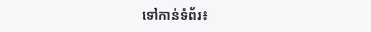ទៅកាន់ទំព័រ៖